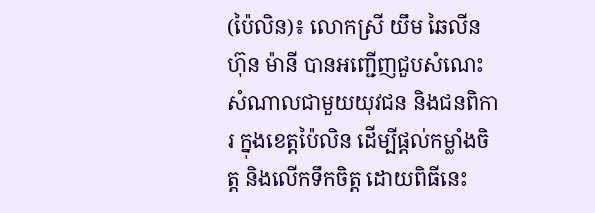(ប៉ៃលិន)៖ លោកស្រី យឹម ឆៃលីន ហ៊ុន ម៉ានី បានអញ្ជើញជួបសំណេះសំណាលជាមួយយុវជន និងជនពិការ ក្នុងខេត្តប៉ៃលិន ដើម្បីផ្តល់កម្លាំងចិត្ត និងលើកទឹកចិត្ត ដោយពិធីនេះ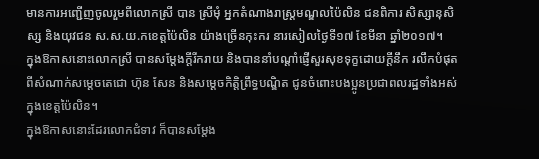មានការអញ្ជើញចូលរួមពីលោកស្រី បាន ស្រីមុំ អ្នកតំណាងរាស្រ្តមណ្ឌលប៉ៃលិន ជនពិការ សិស្សានុសិស្ស និងយុវជន ស.ស.យ.កខេត្តប៉ៃលិន យ៉ាងច្រើនកុះករ នារសៀលថ្ងៃទី១៧ ខែមីនា ឆ្នាំ២០១៧។
ក្នុងឱកាសនោះលោកស្រី បានសម្តែងក្តីរីករាយ និងបាននាំបណ្តាំផ្ញើសួរសុខទុក្ខដោយក្តីនឹក រលឹកបំផុតពីសំណាក់សម្តេចតេជោ ហ៊ុន សែន និងសម្តេចកិត្តិព្រឹទ្ធបណ្ឌិត ជូនចំពោះបងប្អូនប្រជាពលរដ្ឋទាំងអស់ក្នុងខេត្តប៉ៃលិន។
ក្នុងឱកាសនោះដែរលោកជំទាវ ក៏បានសម្តែង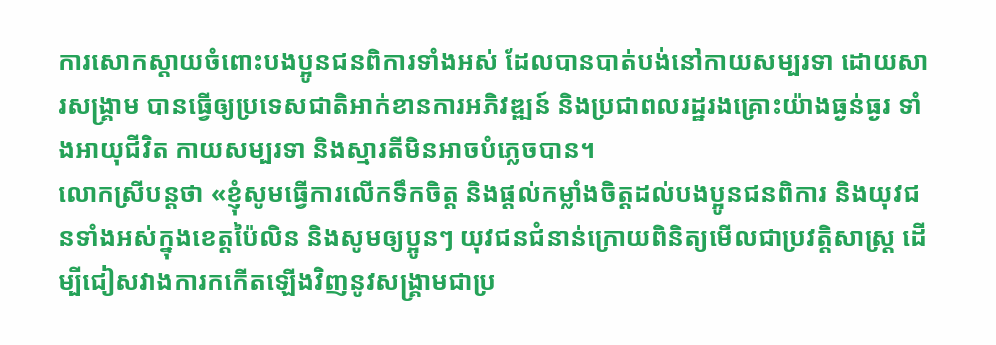ការសោកស្តាយចំពោះបងប្អូនជនពិការទាំងអស់ ដែលបានបាត់បង់នៅកាយសម្បរទា ដោយសារសង្រ្គាម បានធ្វើឲ្យប្រទេសជាតិអាក់ខានការអភិវឌ្ឍន៍ និងប្រជាពលរដ្ឋរងគ្រោះយ៉ាងធ្ងន់ធ្ងរ ទាំងអាយុជីវិត កាយសម្បរទា និងស្មារតីមិនអាចបំភ្លេចបាន។
លោកស្រីបន្តថា «ខ្ញុំសូមធ្វើការលើកទឹកចិត្ត និងផ្តល់កម្លាំងចិត្តដល់បងប្អូនជនពិការ និងយុវជនទាំងអស់ក្នុងខេត្តប៉ៃលិន និងសូមឲ្យប្អូនៗ យុវជនជំនាន់ក្រោយពិនិត្យមើលជាប្រវត្តិសាស្រ្ត ដើម្បីជៀសវាងការកកើតឡើងវិញនូវសង្គ្រាមជាប្រ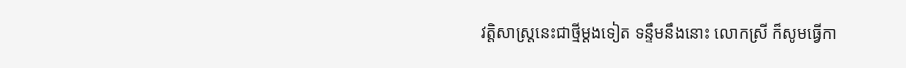វត្តិសាស្រ្តនេះជាថ្មីម្តងទៀត ទន្ទឹមនឹងនោះ លោកស្រី ក៏សូមធ្វើកា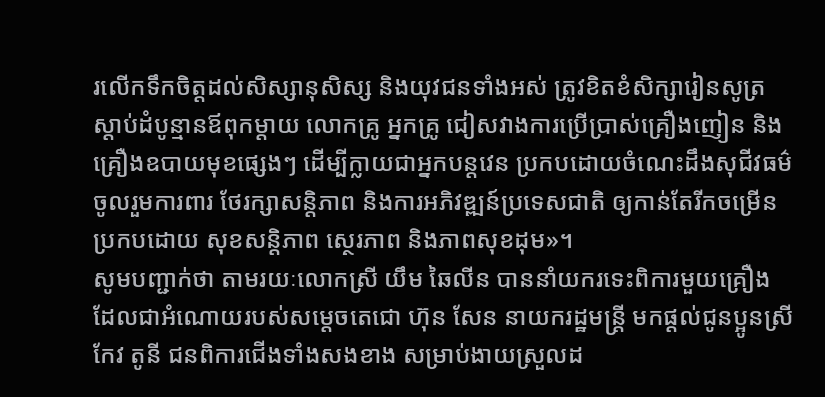រលើកទឹកចិត្តដល់សិស្សានុសិស្ស និងយុវជនទាំងអស់ ត្រូវខិតខំសិក្សារៀនសូត្រ ស្តាប់ដំបូន្មានឪពុកម្តាយ លោកគ្រូ អ្នកគ្រូ ជៀសវាងការប្រើប្រាស់គ្រឿងញៀន និងគ្រឿងឧបាយមុខផ្សេងៗ ដើម្បីក្លាយជាអ្នកបន្តវេន ប្រកបដោយចំណេះដឹងសុជីវធម៌ ចូលរួមការពារ ថែរក្សាសន្តិភាព និងការអភិវឌ្ឍន៍ប្រទេសជាតិ ឲ្យកាន់តែរីកចម្រើន ប្រកបដោយ សុខសន្តិភាព ស្ថេរភាព និងភាពសុខដុម»។
សូមបញ្ជាក់ថា តាមរយៈលោកស្រី យឹម ឆៃលីន បាននាំយករទេះពិការមួយគ្រឿង ដែលជាអំណោយរបស់សម្តេចតេជោ ហ៊ុន សែន នាយករដ្ឋមន្រ្តី មកផ្តល់ជូនប្អូនស្រី កែវ តូនី ជនពិការជើងទាំងសងខាង សម្រាប់ងាយស្រួលដ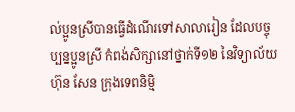ល់ប្អូនស្រីបានធ្វើដំណើរទៅសាលារៀន ដែលបច្ចុប្បន្នប្អូនស្រី កំពង់សិក្សានៅថ្នាក់ទី១២ នៃវិទ្យាល័យ ហ៊ុន សែន ក្រុងទេពនិម្មិ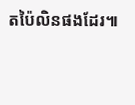តប៉ៃលិនផងដែរ៕